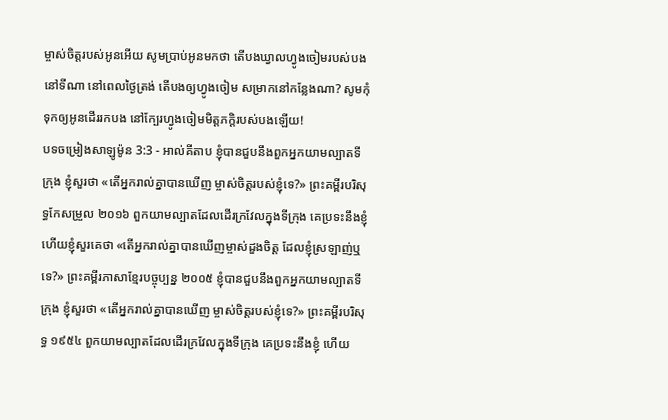ម្ចាស់ចិត្តរបស់អូនអើយ សូមប្រាប់អូនមកថា តើបងឃ្វាលហ្វូងចៀមរបស់បងនៅទីណា នៅពេលថ្ងៃត្រង់ តើបងឲ្យហ្វូងចៀម សម្រាកនៅកន្លែងណា? សូមកុំទុកឲ្យអូនដើររកបង នៅក្បែរហ្វូងចៀមមិត្តភក្ដិរបស់បងឡើយ!
បទចម្រៀងសាឡូម៉ូន 3:3 - អាល់គីតាប ខ្ញុំបានជួបនឹងពួកអ្នកយាមល្បាតទីក្រុង ខ្ញុំសួរថា «តើអ្នករាល់គ្នាបានឃើញ ម្ចាស់ចិត្តរបស់ខ្ញុំទេ?» ព្រះគម្ពីរបរិសុទ្ធកែសម្រួល ២០១៦ ពួកយាមល្បាតដែលដើរក្រវែលក្នុងទីក្រុង គេប្រទះនឹងខ្ញុំ ហើយខ្ញុំសួរគេថា «តើអ្នករាល់គ្នាបានឃើញម្ចាស់ដួងចិត្ត ដែលខ្ញុំស្រឡាញ់ឬទេ?» ព្រះគម្ពីរភាសាខ្មែរបច្ចុប្បន្ន ២០០៥ ខ្ញុំបានជួបនឹងពួកអ្នកយាមល្បាតទីក្រុង ខ្ញុំសួរថា «តើអ្នករាល់គ្នាបានឃើញ ម្ចាស់ចិត្តរបស់ខ្ញុំទេ?» ព្រះគម្ពីរបរិសុទ្ធ ១៩៥៤ ពួកយាមល្បាតដែលដើរក្រវែលក្នុងទីក្រុង គេប្រទះនឹងខ្ញុំ ហើយ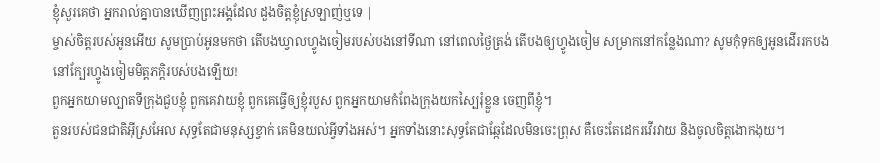ខ្ញុំសួរគេថា អ្នករាល់គ្នាបានឃើញព្រះអង្គដែល ដួងចិត្តខ្ញុំស្រឡាញ់ឬទេ |
ម្ចាស់ចិត្តរបស់អូនអើយ សូមប្រាប់អូនមកថា តើបងឃ្វាលហ្វូងចៀមរបស់បងនៅទីណា នៅពេលថ្ងៃត្រង់ តើបងឲ្យហ្វូងចៀម សម្រាកនៅកន្លែងណា? សូមកុំទុកឲ្យអូនដើររកបង នៅក្បែរហ្វូងចៀមមិត្តភក្ដិរបស់បងឡើយ!
ពួកអ្នកយាមល្បាតទីក្រុងជួបខ្ញុំ ពួកគេវាយខ្ញុំ ពួកគេធ្វើឲ្យខ្ញុំរបួស ពួកអ្នកយាមកំពែងក្រុងយកស្បៃរុំខ្លួន ចេញពីខ្ញុំ។
តួនរបស់ជនជាតិអ៊ីស្រអែល សុទ្ធតែជាមនុស្សខ្វាក់ គេមិនយល់អ្វីទាំងអស់។ អ្នកទាំងនោះសុទ្ធតែជាឆ្កែដែលមិនចេះព្រុស គឺចេះតែដេករវើរវាយ និងចូលចិត្តងោកងុយ។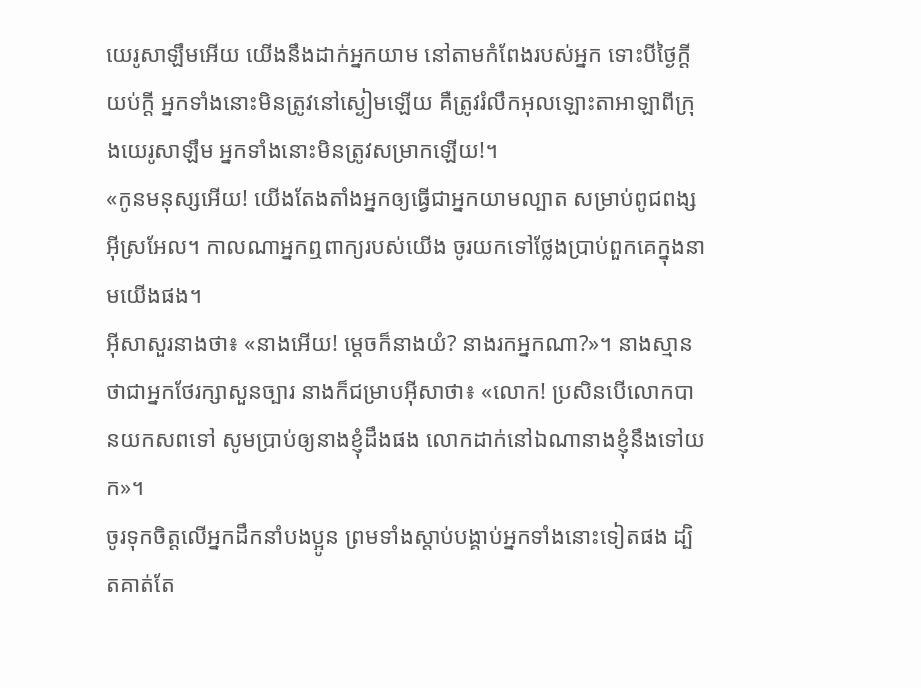យេរូសាឡឹមអើយ យើងនឹងដាក់អ្នកយាម នៅតាមកំពែងរបស់អ្នក ទោះបីថ្ងៃក្ដីយប់ក្ដី អ្នកទាំងនោះមិនត្រូវនៅស្ងៀមឡើយ គឺត្រូវរំលឹកអុលឡោះតាអាឡាពីក្រុងយេរូសាឡឹម អ្នកទាំងនោះមិនត្រូវសម្រាកឡើយ!។
«កូនមនុស្សអើយ! យើងតែងតាំងអ្នកឲ្យធ្វើជាអ្នកយាមល្បាត សម្រាប់ពូជពង្សអ៊ីស្រអែល។ កាលណាអ្នកឮពាក្យរបស់យើង ចូរយកទៅថ្លែងប្រាប់ពួកគេក្នុងនាមយើងផង។
អ៊ីសាសួរនាងថា៖ «នាងអើយ! ម្ដេចក៏នាងយំ? នាងរកអ្នកណា?»។ នាងស្មានថាជាអ្នកថែរក្សាសួនច្បារ នាងក៏ជម្រាបអ៊ីសាថា៖ «លោក! ប្រសិនបើលោកបានយកសពទៅ សូមប្រាប់ឲ្យនាងខ្ញុំដឹងផង លោកដាក់នៅឯណានាងខ្ញុំនឹងទៅយក»។
ចូរទុកចិត្ដលើអ្នកដឹកនាំបងប្អូន ព្រមទាំងស្ដាប់បង្គាប់អ្នកទាំងនោះទៀតផង ដ្បិតគាត់តែ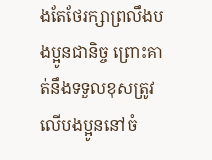ងតែថែរក្សាព្រលឹងបងប្អូនជានិច្ច ព្រោះគាត់នឹងទទួលខុសត្រូវលើបងប្អូននៅចំ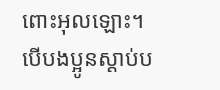ពោះអុលឡោះ។ បើបងប្អូនស្ដាប់ប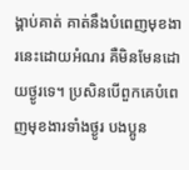ង្គាប់គាត់ គាត់នឹងបំពេញមុខងារនេះដោយអំណរ គឺមិនមែនដោយថ្ងូរទេ។ ប្រសិនបើពួកគេបំពេញមុខងារទាំងថ្ងូរ បងប្អូន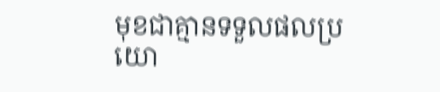មុខជាគ្មានទទួលផលប្រយោ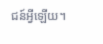ជន៍អ្វីឡើយ។